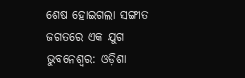ଶେଷ ହୋଇଗଲା ସଙ୍ଗୀତ ଜଗତରେ ଏକ ଯୁଗ
ଭୁବନେଶ୍ବର: ଓଡ଼ିଶା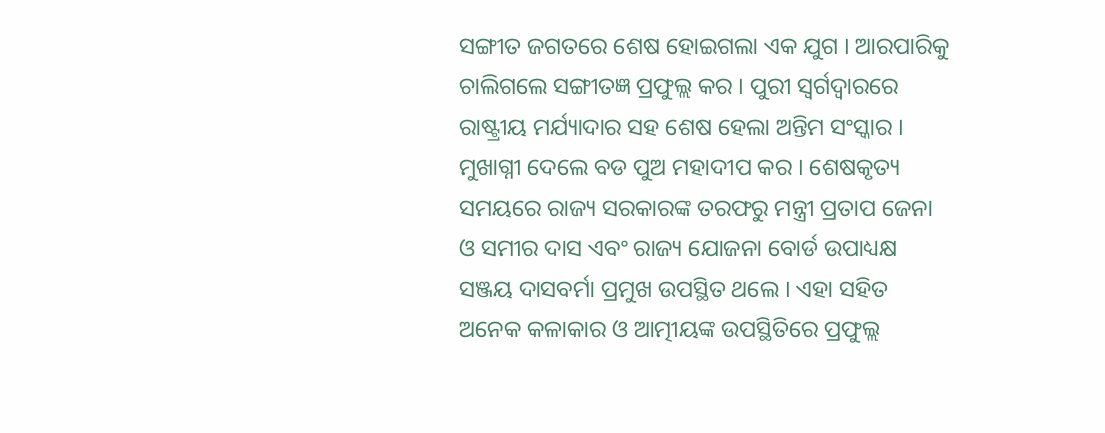ସଙ୍ଗୀତ ଜଗତରେ ଶେଷ ହୋଇଗଲା ଏକ ଯୁଗ । ଆରପାରିକୁ ଚାଲିଗଲେ ସଙ୍ଗୀତଜ୍ଞ ପ୍ରଫୁଲ୍ଲ କର । ପୁରୀ ସ୍ବର୍ଗଦ୍ବାରରେ ରାଷ୍ଟ୍ରୀୟ ମର୍ଯ୍ୟାଦାର ସହ ଶେଷ ହେଲା ଅନ୍ତିମ ସଂସ୍କାର । ମୁଖାଗ୍ନୀ ଦେଲେ ବଡ ପୁଅ ମହାଦୀପ କର । ଶେଷକୃତ୍ୟ ସମୟରେ ରାଜ୍ୟ ସରକାରଙ୍କ ତରଫରୁ ମନ୍ତ୍ରୀ ପ୍ରତାପ ଜେନା ଓ ସମୀର ଦାସ ଏବଂ ରାଜ୍ୟ ଯୋଜନା ବୋର୍ଡ ଉପାଧ୍ୟକ୍ଷ ସଞ୍ଜୟ ଦାସବର୍ମା ପ୍ରମୁଖ ଉପସ୍ଥିତ ଥଲେ । ଏହା ସହିତ ଅନେକ କଳାକାର ଓ ଆତ୍ମୀୟଙ୍କ ଉପସ୍ଥିତିରେ ପ୍ରଫୁଲ୍ଲ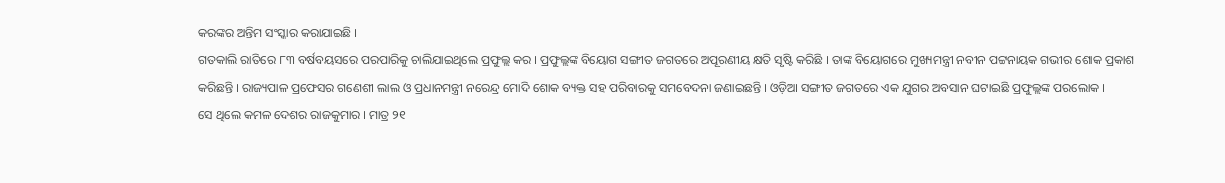କରଙ୍କର ଅନ୍ତିମ ସଂସ୍କାର କରାଯାଇଛି ।
ଗତକାଲି ରାତିରେ ୮୩ ବର୍ଷବୟସରେ ପରପାରିକୁ ଚାଲିଯାଇଥିଲେ ପ୍ରଫୁଲ୍ଲ କର । ପ୍ରଫୁଲ୍ଲଙ୍କ ବିୟୋଗ ସଙ୍ଗୀତ ଜଗତରେ ଅପୂରଣୀୟ କ୍ଷତି ସୃଷ୍ଟି କରିଛି । ତାଙ୍କ ବିୟୋଗରେ ମୁଖ୍ୟମନ୍ତ୍ରୀ ନବୀନ ପଟ୍ଟନାୟକ ଗଭୀର ଶୋକ ପ୍ରକାଶ କରିଛନ୍ତି । ରାଜ୍ୟପାଳ ପ୍ରଫେସର ଗଣେଶୀ ଲାଲ ଓ ପ୍ରଧାନମନ୍ତ୍ରୀ ନରେନ୍ଦ୍ର ମୋଦି ଶୋକ ବ୍ୟକ୍ତ ସହ ପରିବାରକୁ ସମବେଦନା ଜଣାଇଛନ୍ତି । ଓଡ଼ିଆ ସଙ୍ଗୀତ ଜଗତରେ ଏକ ଯୁଗର ଅବସାନ ଘଟାଇଛି ପ୍ରଫୁଲ୍ଲଙ୍କ ପରଲୋକ ।
ସେ ଥିଲେ କମଳ ଦେଶର ରାଜକୁମାର । ମାତ୍ର ୨୧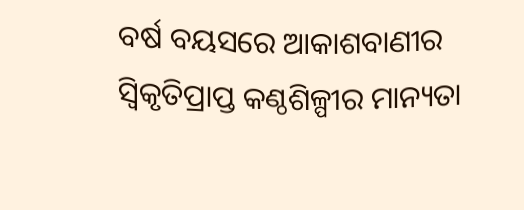ବର୍ଷ ବୟସରେ ଆକାଶବାଣୀର ସ୍ବିକୃତିପ୍ରାପ୍ତ କଣ୍ଠଶିଳ୍ପୀର ମାନ୍ୟତା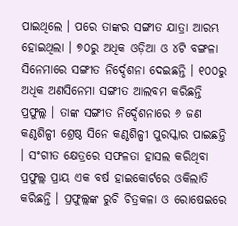ପାଇଥିଲେ । ପରେ ତାଙ୍କର ସଙ୍ଗୀତ ଯାତ୍ରା ଆରମ୍ଭ ହୋଇଥିଲା । ୭୦ରୁ ଅଧିକ ଓଡ଼ିଆ ଓ ୪ଟି ବଙ୍ଗଳା ସିନେମାରେ ସଙ୍ଗୀତ ନିର୍ଦ୍ଦେଶନା ଦେଇଛନ୍ତି । ୧୦୦ରୁ ଅଧିକ ଅଣସିନେମା ସଙ୍ଗୀତ ଆଲବମ କରିଛନ୍ତି ପ୍ରଫୁଲ୍ଲ । ତାଙ୍କ ସଙ୍ଗୀତ ନିର୍ଦ୍ଦେଶନାରେ ୬ ଜଣ କଣ୍ଠଶିଳ୍ପୀ ଶ୍ରେଷ୍ଠ ସିନେ କଣ୍ଠଶିଳ୍ପୀ ପୁରସ୍କାର ପାଇଛନ୍ତି । ସଂଗୀତ କ୍ଷେତ୍ରରେ ସଫଳତା ହାସଲ କରିଥିବା ପ୍ରଫୁଲ୍ଲ ପ୍ରାୟ ଏକ ବର୍ଷ ହାଇକୋର୍ଟରେ ଓକିଲାତି କରିଛନ୍ତି । ପ୍ରଫୁଲ୍ଲଙ୍କ ରୁଚି ଚିତ୍ରକଳା ଓ ରୋଷେଇରେ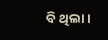ବି ଥିଲା ।